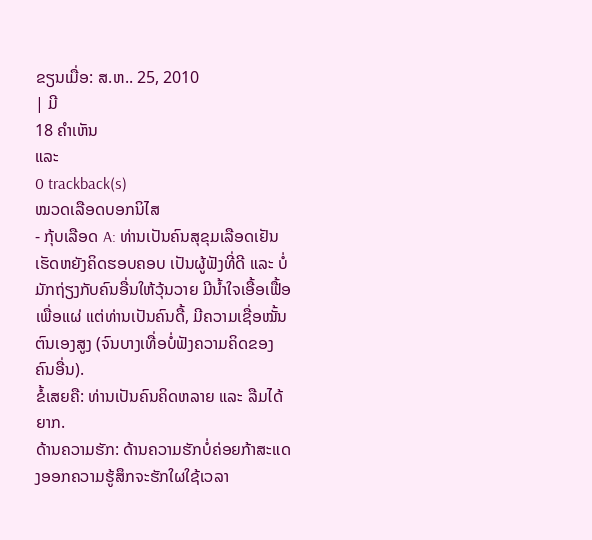ຂຽນເມື່ອ: ສ.ຫ.. 25, 2010
| ມີ
18 ຄຳເຫັນ
ແລະ
0 trackback(s)
ໝວດເລືອດບອກນິໄສ
- ກຸ້ບເລືອດ A: ທ່ານເປັນຄົນສຸຂຸມເລືອດເຢັນ ເຮັດຫຍັງຄິດຮອບຄອບ ເປັນຜູ້ຟັງທີ່ດີ ແລະ ບໍ່ມັກຖ່ຽງກັບຄົນອື່ນໃຫ້ວຸ້ນວາຍ ມີນ້ຳໃຈເອື້ອເຟື້ອເພື່ອແຜ່ ແຕ່ທ່ານເປັນຄົນດື້, ມີຄວາມເຊື່ອໝັ້ນຕົນເອງສູງ (ຈົນບາງເທື່ອບໍ່ຟັງຄວາມຄິດຂອງຄົນອື່ນ).
ຂໍ້ເສຍຄື: ທ່ານເປັນຄົນຄິດຫລາຍ ແລະ ລືມໄດ້ຍາກ.
ດ້ານຄວາມຮັກ: ດ້ານຄວາມຮັກບໍ່ຄ່ອຍກ້າສະແດງອອກຄວາມຮູ້ສຶກຈະຮັກໃຜໃຊ້ເວລາ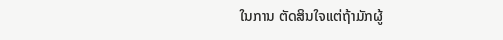ໃນການ ຕັດສິນໃຈແຕ່ຖ້າມັກຜູ້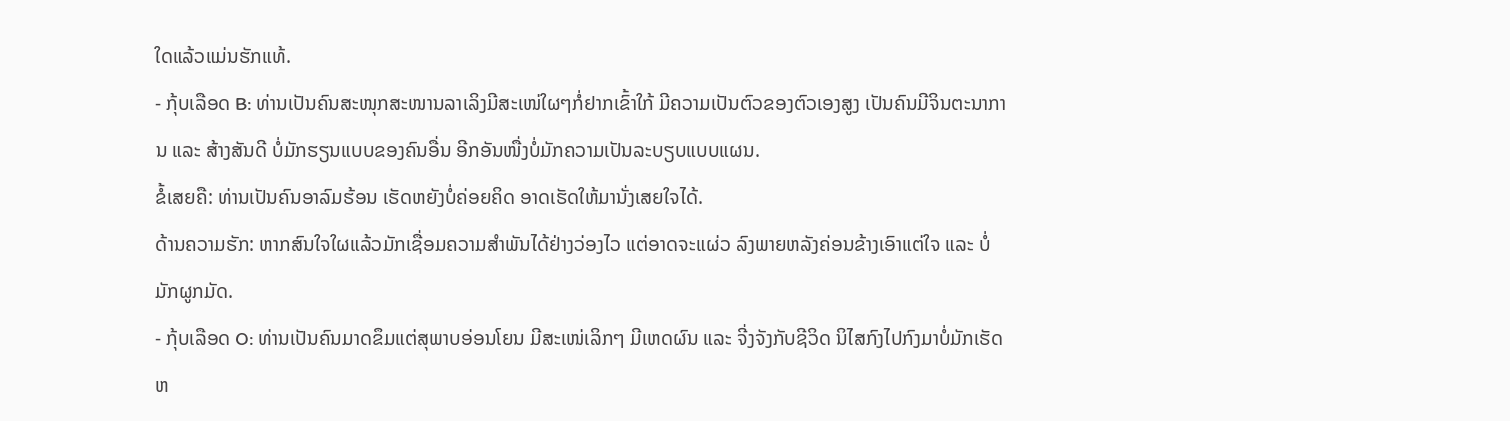ໃດແລ້ວແມ່ນຮັກແທ້.
- ກຸ້ບເລືອດ B: ທ່ານເປັນຄົນສະໜຸກສະໜານລາເລິງມີສະເໜ່ໃຜໆກໍ່ຢາກເຂົ້າໃກ້ ມີຄວາມເປັນຕົວຂອງຕົວເອງສູງ ເປັນຄົນມີຈິນຕະນາການ ແລະ ສ້າງສັນດີ ບໍ່ມັກຮຽນແບບຂອງຄົນອື່ນ ອີກອັນໜື່ງບໍ່ມັກຄວາມເປັນລະບຽບແບບແຜນ.
ຂໍ້ເສຍຄື: ທ່ານເປັນຄົນອາລົມຮ້ອນ ເຮັດຫຍັງບໍ່ຄ່ອຍຄິດ ອາດເຮັດໃຫ້ມານັ່ງເສຍໃຈໄດ້.
ດ້ານຄວາມຮັກ: ຫາກສົນໃຈໃຜແລ້ວມັກເຊື່ອມຄວາມສຳພັນໄດ້ຢ່າງວ່ອງໄວ ແຕ່ອາດຈະແຜ່ວ ລົງພາຍຫລັງຄ່ອນຂ້າງເອົາແຕ່ໃຈ ແລະ ບໍ່ມັກຜູກມັດ.
- ກຸ້ບເລືອດ O: ທ່ານເປັນຄົນມາດຂຶມແຕ່ສຸພາບອ່ອນໂຍນ ມີສະເໜ່ເລິກໆ ມີເຫດຜົນ ແລະ ຈີ່ງຈັງກັບຊີວິດ ນິໄສກົງໄປກົງມາບໍ່ມັກເຮັດຫ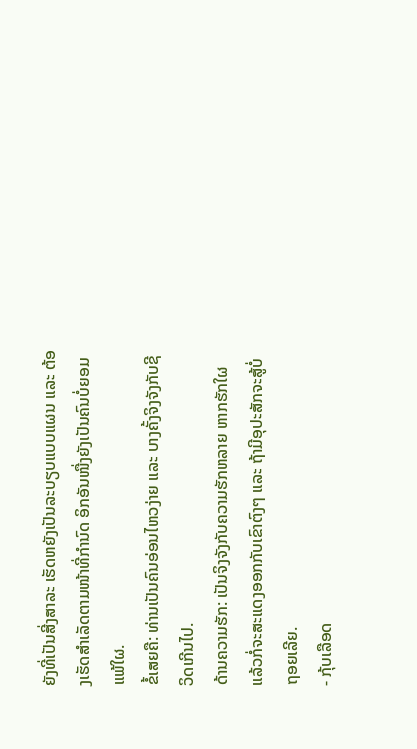ຍັງທີ່ເປັນສີ່ງສາລະ ເຮັດຫຍັງເປັນລະບຽບແບບແຜນ ແລະ ຕ້ອງເຮັດສຳເລັດຕາມໜ້າທີ່ກຳນົດ ອິກອັນໜື່ງຍັງເປັນຄົນບໍ່ຍອມແພ້ໃຜ.
ຂໍ້ເສຍຄື: ທ່ານເປັນຄົນອ່ອນໄຫວງ່າຍ ແລະ ບາງຄັ້ງຈິງຈັງກັບຊີວິດເກີນໄປ.
ດ້ານຄວາມຮັກ: ເປັນຈິງຈັງກັບຄວາມຮັກຫລາຍ ຫາກຮັກໃຜແລ້ວກໍ່ຈະສະແດງອອກກັບເຂົາຕົງໆ ແລະ ຖ້າມີອຸປະສັກຈະສູ້ບໍ່ຖອຍເລີຍ.
- ກຸ້ບເລືອດ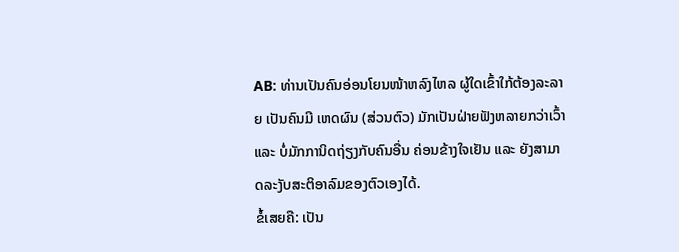AB: ທ່ານເປັນຄົນອ່ອນໂຍນໜ້າຫລົງໄຫລ ຜູ້ໃດເຂົ້າໃກ້ຕ້ອງລະລາຍ ເປັນຄົນມີ ເຫດຜົນ (ສ່ວນຕົວ) ມັກເປັນຝ່າຍຟັງຫລາຍກວ່າເວົ້າ ແລະ ບໍ່ມັກການິດຖ່ຽງກັບຄົນອື່ນ ຄ່ອນຂ້າງໃຈເຢັນ ແລະ ຍັງສາມາດລະງັບສະຕິອາລົມຂອງຕົວເອງໄດ້.
ຂໍ້ເສຍຄື: ເປັນ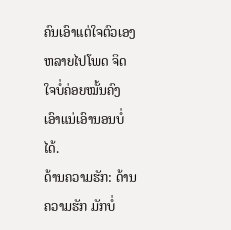ຄົນເອົາແຕ່ໃຈຕົວເອງຫລາຍໄປໂພດ ຈິດໃຈບໍ່ຄ່ອຍໝັ້ນຄົງ ເອົາແນ່ເອົານອນບໍ່ໄດ້.
ດ້ານຄວາມຮັກ: ດ້ານຄວາມຮັກ ມັກບໍ່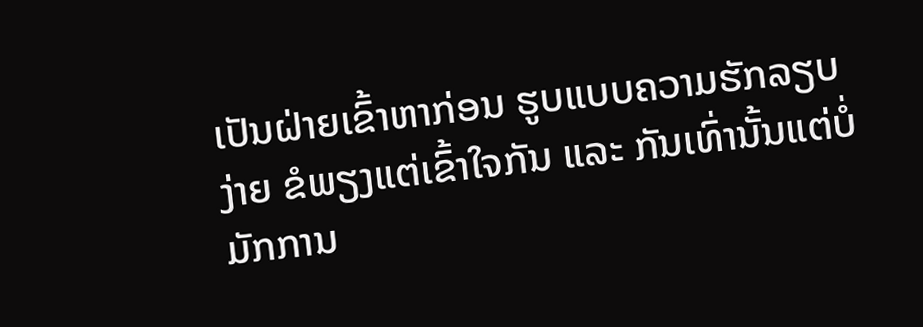ເປັນຝ່າຍເຂົ້າຫາກ່ອນ ຮູບແບບຄວາມຮັກລຽບງ່າຍ ຂໍພຽງແຕ່ເຂົ້າໃຈກັນ ແລະ ກັນເທົ່ານັ້ນແຕ່ບໍ່ມັກການ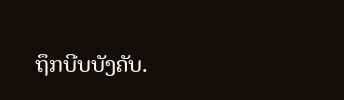ຖຶກບີບບັງຄັບ.